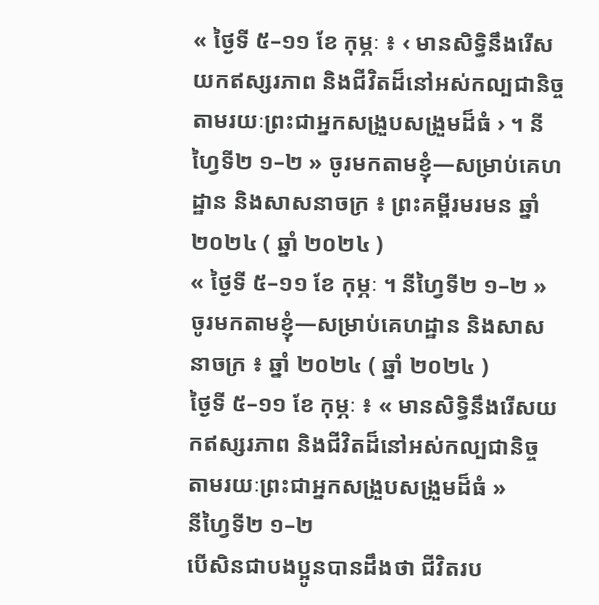« ថ្ងៃទី ៥–១១ ខែ កុម្ភៈ ៖ ‹ មានសិទ្ធិនឹងរើសយកឥស្សរភាព និងជីវិតដ៏នៅអស់កល្បជានិច្ច តាមរយៈព្រះជាអ្នកសង្រួបសង្រួមដ៏ធំ › ។ នីហ្វៃទី២ ១–២ » ចូរមកតាមខ្ញុំ—សម្រាប់គេហដ្ឋាន និងសាសនាចក្រ ៖ ព្រះគម្ពីរមរមន ឆ្នាំ ២០២៤ ( ឆ្នាំ ២០២៤ )
« ថ្ងៃទី ៥–១១ ខែ កុម្ភៈ ។ នីហ្វៃទី២ ១–២ » ចូរមកតាមខ្ញុំ—សម្រាប់គេហដ្ឋាន និងសាសនាចក្រ ៖ ឆ្នាំ ២០២៤ ( ឆ្នាំ ២០២៤ )
ថ្ងៃទី ៥–១១ ខែ កុម្ភៈ ៖ « មានសិទ្ធិនឹងរើសយកឥស្សរភាព និងជីវិតដ៏នៅអស់កល្បជានិច្ច តាមរយៈព្រះជាអ្នកសង្រួបសង្រួមដ៏ធំ »
នីហ្វៃទី២ ១–២
បើសិនជាបងប្អូនបានដឹងថា ជីវិតរប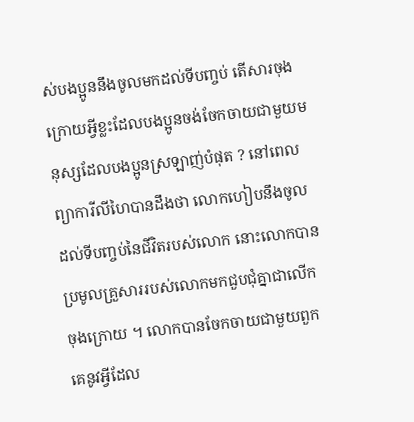ស់បងប្អូននឹងចូលមកដល់ទីបញ្ចប់ តើសារចុងក្រោយអ្វីខ្លះដែលបងប្អូនចង់ចែកចាយជាមួយមនុស្សដែលបងប្អូនស្រឡាញ់បំផុត ? នៅពេលព្យាការីលីហៃបានដឹងថា លោកហៀបនឹងចូលដល់ទីបញ្ចប់នៃជីវិតរបស់លោក នោះលោកបានប្រមូលគ្រួសាររបស់លោកមកជួបជុំគ្នាជាលើកចុងក្រោយ ។ លោកបានចែកចាយជាមួយពួកគេនូវអ្វីដែល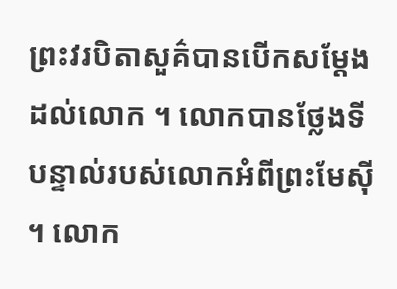ព្រះវរបិតាសួគ៌បានបើកសម្តែងដល់លោក ។ លោកបានថ្លែងទីបន្ទាល់របស់លោកអំពីព្រះមែស៊ី ។ លោក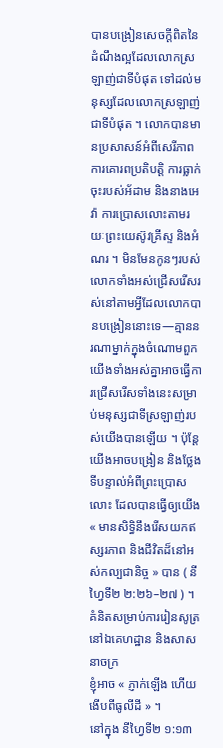បានបង្រៀនសេចក្ដីពិតនៃដំណឹងល្អដែលលោកស្រឡាញ់ជាទីបំផុត ទៅដល់មនុស្សដែលលោកស្រឡាញ់ជាទីបំផុត ។ លោកបានមានប្រសាសន៍អំពីសេរីភាព ការគោរពប្រតិបត្តិ ការធ្លាក់ចុះរបស់អ័ដាម និងនាងអេវ៉ា ការប្រោសលោះតាមរយៈព្រះយេស៊ូវគ្រីស្ទ និងអំណរ ។ មិនមែនកូនៗរបស់លោកទាំងអស់ជ្រើសរើសរស់នៅតាមអ្វីដែលលោកបានបង្រៀននោះទេ—គ្មាននរណាម្នាក់ក្នុងចំណោមពួកយើងទាំងអស់គ្នាអាចធ្វើការជ្រើសរើសទាំងនេះសម្រាប់មនុស្សជាទីស្រឡាញ់របស់យើងបានឡើយ ។ ប៉ុន្តែយើងអាចបង្រៀន និងថ្លែងទីបន្ទាល់អំពីព្រះប្រោសលោះ ដែលបានធ្វើឲ្យយើង « មានសិទ្ធិនឹងរើសយកឥស្សរភាព និងជីវិតដ៏នៅអស់កល្បជានិច្ច » បាន ( នីហ្វៃទី២ ២:២៦–២៧ ) ។
គំនិតសម្រាប់ការរៀនសូត្រនៅឯគេហដ្ឋាន និងសាសនាចក្រ
ខ្ញុំអាច « ភ្ញាក់ឡើង ហើយងើបពីធូលីដី » ។
នៅក្នុង នីហ្វៃទី២ ១:១៣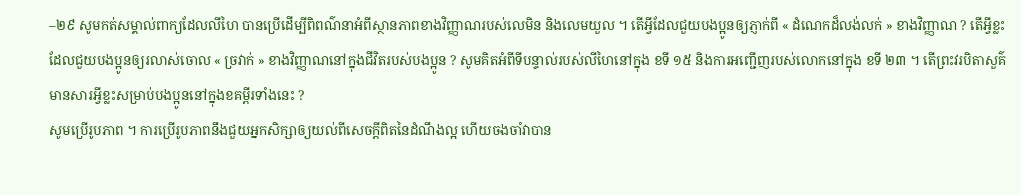–២៩ សូមកត់សម្គាល់ពាក្យដែលលីហៃ បានប្រើដើម្បីពិពណ៌នាអំពីស្ថានភាពខាងវិញ្ញាណរបស់លេមិន និងលេមយួល ។ តើអ្វីដែលជួយបងប្អូនឲ្យភ្ញាក់ពី « ដំណេកដ៏លង់លក់ » ខាងវិញ្ញាណ ? តើអ្វីខ្លះដែលជួយបងប្អូនឲ្យរលាស់ចោល « ច្រវាក់ » ខាងវិញ្ញាណនៅក្នុងជីវិតរបស់បងប្អូន ? សូមគិតអំពីទីបន្ទាល់របស់លីហៃនៅក្នុង ខទី ១៥ និងការអញ្ជើញរបស់លោកនៅក្នុង ខទី ២៣ ។ តើព្រះវរបិតាសួគ៌មានសារអ្វីខ្លះសម្រាប់បងប្អូននៅក្នុងខគម្ពីរទាំងនេះ ?
សូមប្រើរូបភាព ។ ការប្រើរូបភាពនឹងជួយអ្នកសិក្សាឲ្យយល់ពីសេចក្ដីពិតនៃដំណឹងល្អ ហើយចងចាំវាបាន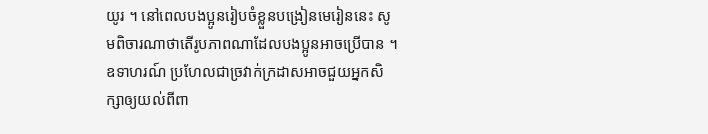យូរ ។ នៅពេលបងប្អូនរៀបចំខ្លួនបង្រៀនមេរៀននេះ សូមពិចារណាថាតើរូបភាពណាដែលបងប្អូនអាចប្រើបាន ។ ឧទាហរណ៍ ប្រហែលជាច្រវាក់ក្រដាសអាចជួយអ្នកសិក្សាឲ្យយល់ពីពា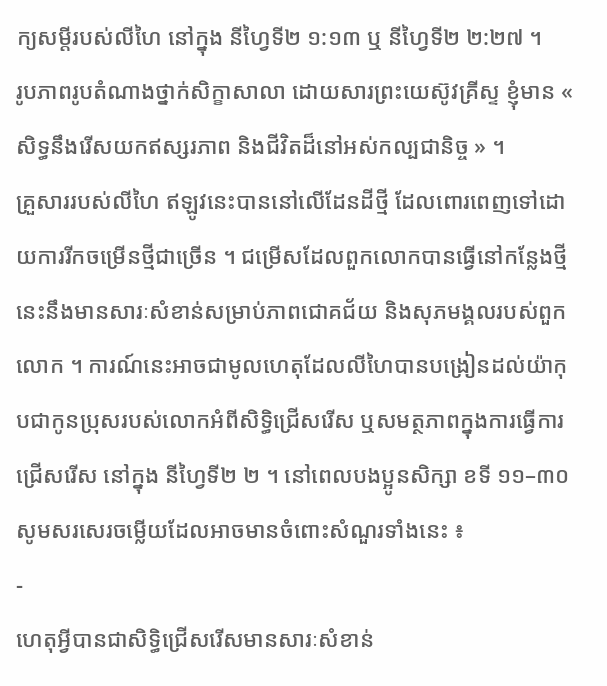ក្យសម្តីរបស់លីហៃ នៅក្នុង នីហ្វៃទី២ ១:១៣ ឬ នីហ្វៃទី២ ២:២៧ ។
រូបភាពរូបតំណាងថ្នាក់សិក្ខាសាលា ដោយសារព្រះយេស៊ូវគ្រីស្ទ ខ្ញុំមាន « សិទ្ធនឹងរើសយកឥស្សរភាព និងជីវិតដ៏នៅអស់កល្បជានិច្ច » ។
គ្រួសាររបស់លីហៃ ឥឡូវនេះបាននៅលើដែនដីថ្មី ដែលពោរពេញទៅដោយការរីកចម្រើនថ្មីជាច្រើន ។ ជម្រើសដែលពួកលោកបានធ្វើនៅកន្លែងថ្មីនេះនឹងមានសារៈសំខាន់សម្រាប់ភាពជោគជ័យ និងសុភមង្គលរបស់ពួកលោក ។ ការណ៍នេះអាចជាមូលហេតុដែលលីហៃបានបង្រៀនដល់យ៉ាកុបជាកូនប្រុសរបស់លោកអំពីសិទ្ធិជ្រើសរើស ឬសមត្ថភាពក្នុងការធ្វើការជ្រើសរើស នៅក្នុង នីហ្វៃទី២ ២ ។ នៅពេលបងប្អូនសិក្សា ខទី ១១–៣០ សូមសរសេរចម្លើយដែលអាចមានចំពោះសំណួរទាំងនេះ ៖
-
ហេតុអ្វីបានជាសិទ្ធិជ្រើសរើសមានសារៈសំខាន់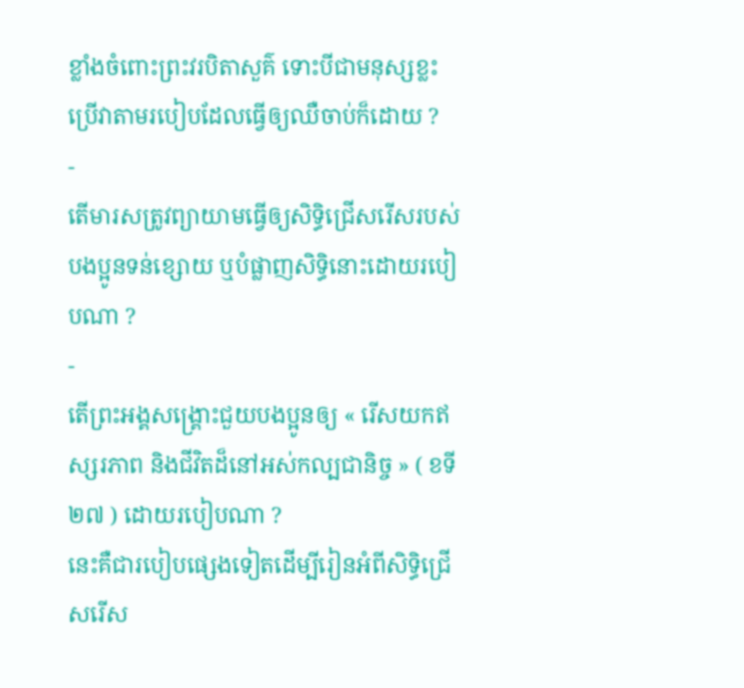ខ្លាំងចំពោះព្រះវរបិតាសួគ៌ ទោះបីជាមនុស្សខ្លះប្រើវាតាមរបៀបដែលធ្វើឲ្យឈឺចាប់ក៏ដោយ ?
-
តើមារសត្រូវព្យាយាមធ្វើឲ្យសិទ្ធិជ្រើសរើសរបស់បងប្អូនទន់ខ្សោយ ឬបំផ្លាញសិទ្ធិនោះដោយរបៀបណា ?
-
តើព្រះអង្គសង្រ្គោះជួយបងប្អូនឲ្យ « រើសយកឥស្សរភាព និងជីវិតដ៏នៅអស់កល្បជានិច្ច » ( ខទី ២៧ ) ដោយរបៀបណា ?
នេះគឺជារបៀបផ្សេងទៀតដើម្បីរៀនអំពីសិទ្ធិជ្រើសរើស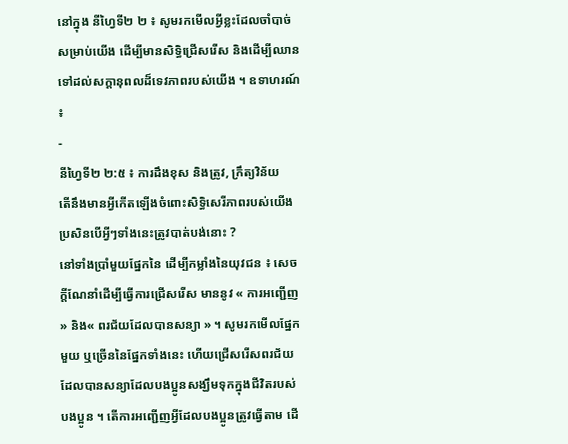នៅក្នុង នីហ្វៃទី២ ២ ៖ សូមរកមើលអ្វីខ្លះដែលចាំបាច់សម្រាប់យើង ដើម្បីមានសិទ្ធិជ្រើសរើស និងដើម្បីឈានទៅដល់សក្តានុពលដ៏ទេវភាពរបស់យើង ។ ឧទាហរណ៍ ៖
-
នីហ្វៃទី២ ២:៥ ៖ ការដឹងខុស និងត្រូវ, ក្រឹត្យវិន័យ
តើនឹងមានអ្វីកើតឡើងចំពោះសិទ្ធិសេរីភាពរបស់យើង ប្រសិនបើអ្វីៗទាំងនេះត្រូវបាត់បង់នោះ ?
នៅទាំងប្រាំមួយផ្នែកនៃ ដើម្បីកម្លាំងនៃយុវជន ៖ សេចក្តីណែនាំដើម្បីធ្វើការជ្រើសរើស មាននូវ « ការអញ្ជើញ » និង« ពរជ័យដែលបានសន្យា » ។ សូមរកមើលផ្នែកមួយ ឬច្រើននៃផ្នែកទាំងនេះ ហើយជ្រើសរើសពរជ័យដែលបានសន្យាដែលបងប្អូនសង្ឃឹមទុកក្នុងជីវិតរបស់បងប្អូន ។ តើការអញ្ជើញអ្វីដែលបងប្អូនត្រូវធ្វើតាម ដើ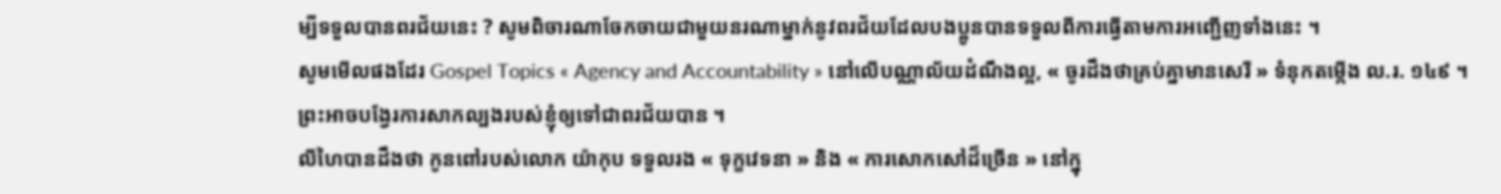ម្បីទទួលបានពរជ័យនេះ ? សូមពិចារណាចែកចាយជាមួយនរណាម្នាក់នូវពរជ័យដែលបងប្អូនបានទទួលពីការធ្វើតាមការអញ្ជើញទាំងនេះ ។
សូមមើលផងដែរ Gospel Topics « Agency and Accountability » នៅលើបណ្ណាល័យដំណឹងល្អ, « ចូរដឹងថាគ្រប់គ្នាមានសេរី » ទំនុកតម្កើង ល.រ. ១៤៩ ។
ព្រះអាចបង្វែរការសាកល្បងរបស់ខ្ញុំឲ្យទៅជាពរជ័យបាន ។
លីហៃបានដឹងថា កូនពៅរបស់លោក យ៉ាកុប ទទួលរង « ទុក្ខវេទនា » និង « ការសោកសៅដ៏ច្រើន » នៅក្នុ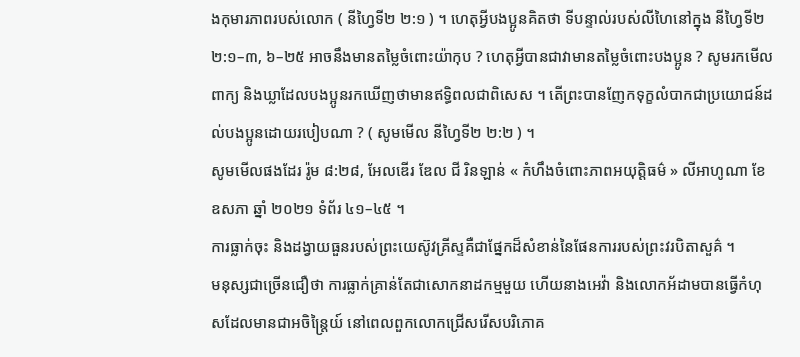ងកុមារភាពរបស់លោក ( នីហ្វៃទី២ ២:១ ) ។ ហេតុអ្វីបងប្អូនគិតថា ទីបន្ទាល់របស់លីហៃនៅក្នុង នីហ្វៃទី២ ២:១–៣, ៦–២៥ អាចនឹងមានតម្លៃចំពោះយ៉ាកុប ? ហេតុអ្វីបានជាវាមានតម្លៃចំពោះបងប្អូន ? សូមរកមើលពាក្យ និងឃ្លាដែលបងប្អូនរកឃើញថាមានឥទ្ធិពលជាពិសេស ។ តើព្រះបានញែកទុក្ខលំបាកជាប្រយោជន៍ដល់បងប្អូនដោយរបៀបណា ? ( សូមមើល នីហ្វៃទី២ ២:២ ) ។
សូមមើលផងដែរ រ៉ូម ៨:២៨, អែលឌើរ ឌែល ជី រិនឡាន់ « កំហឹងចំពោះភាពអយុត្តិធម៌ » លីអាហូណា ខែ ឧសភា ឆ្នាំ ២០២១ ទំព័រ ៤១–៤៥ ។
ការធ្លាក់ចុះ និងដង្វាយធួនរបស់ព្រះយេស៊ូវគ្រីស្ទគឺជាផ្នែកដ៏សំខាន់នៃផែនការរបស់ព្រះវរបិតាសួគ៌ ។
មនុស្សជាច្រើនជឿថា ការធ្លាក់គ្រាន់តែជាសោកនាដកម្មមួយ ហើយនាងអេវ៉ា និងលោកអ័ដាមបានធ្វើកំហុសដែលមានជាអចិន្ត្រៃយ៍ នៅពេលពួកលោកជ្រើសរើសបរិភោគ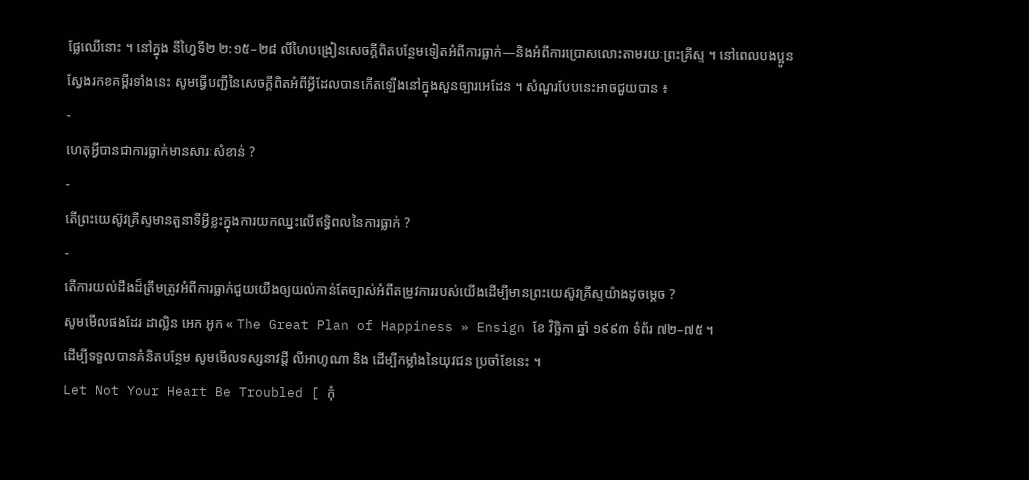ផ្លែឈើនោះ ។ នៅក្នុង នីហ្វៃទី២ ២:១៥–២៨ លីហៃបង្រៀនសេចក្ដីពិតបន្ថែមទៀតអំពីការធ្លាក់—និងអំពីការប្រោសលោះតាមរយៈព្រះគ្រីស្ទ ។ នៅពេលបងប្អូនស្វែងរកខគម្ពីរទាំងនេះ សូមធ្វើបញ្ជីនៃសេចក្តីពិតអំពីអ្វីដែលបានកើតឡើងនៅក្នុងសួនច្បារអេដែន ។ សំណួរបែបនេះអាចជួយបាន ៖
-
ហេតុអ្វីបានជាការធ្លាក់មានសារៈសំខាន់ ?
-
តើព្រះយេស៊ូវគ្រីស្ទមានតួនាទីអ្វីខ្លះក្នុងការយកឈ្នះលើឥទ្ធិពលនៃការធ្លាក់ ?
-
តើការយល់ដឹងដ៏ត្រឹមត្រូវអំពីការធ្លាក់ជួយយើងឲ្យយល់កាន់តែច្បាស់អំពីតម្រូវការរបស់យើងដើម្បីមានព្រះយេស៊ូវគ្រីស្ទយ៉ាងដូចម្ដេច ?
សូមមើលផងដែរ ដាល្លិន អេក អូក « The Great Plan of Happiness » Ensign ខែ វិច្ឆិកា ឆ្នាំ ១៩៩៣ ទំព័រ ៧២–៧៥ ។
ដើម្បីទទួលបានគំនិតបន្ថែម សូមមើលទស្សនាវដ្តី លីអាហូណា និង ដើម្បីកម្លាំងនៃយុវជន ប្រចាំខែនេះ ។
Let Not Your Heart Be Troubled [ កុំ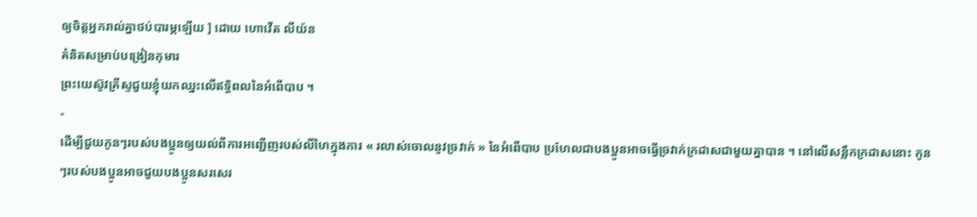ឲ្យចិត្តអ្នករាល់គ្នាថប់បារម្ភឡើយ ] ដោយ ហោវើត លីយ៉ន
គំនិតសម្រាប់បង្រៀនកុមារ
ព្រះយេស៊ូវគ្រីស្ទជួយខ្ញុំយកឈ្នះលើឥទ្ធិពលនៃអំពើបាប ។
-
ដើម្បីជួយកូនៗរបស់បងប្អូនឲ្យយល់ពីការអញ្ជើញរបស់លីហៃក្នុងការ « រលាស់ចោលនូវច្រវាក់ » នៃអំពើបាប ប្រហែលជាបងប្អូនអាចធ្វើច្រវាក់ក្រដាសជាមួយគ្នាបាន ។ នៅលើសន្លឹកក្រដាសនោះ កូនៗរបស់បងប្អូនអាចជួយបងប្អូនសរសេរ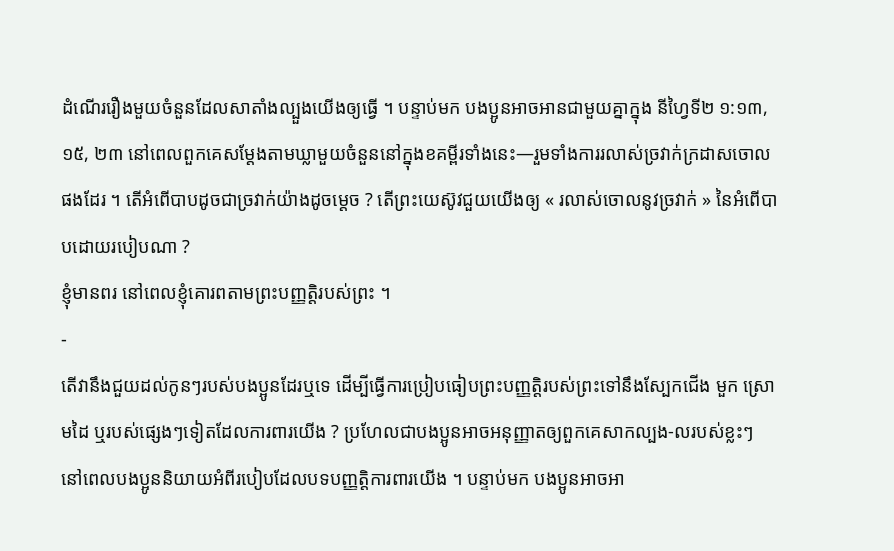ដំណើររឿងមួយចំនួនដែលសាតាំងល្បួងយើងឲ្យធ្វើ ។ បន្ទាប់មក បងប្អូនអាចអានជាមួយគ្នាក្នុង នីហ្វៃទី២ ១:១៣, ១៥, ២៣ នៅពេលពួកគេសម្តែងតាមឃ្លាមួយចំនួននៅក្នុងខគម្ពីរទាំងនេះ—រួមទាំងការរលាស់ច្រវាក់ក្រដាសចោលផងដែរ ។ តើអំពើបាបដូចជាច្រវាក់យ៉ាងដូចម្តេច ? តើព្រះយេស៊ូវជួយយើងឲ្យ « រលាស់ចោលនូវច្រវាក់ » នៃអំពើបាបដោយរបៀបណា ?
ខ្ញុំមានពរ នៅពេលខ្ញុំគោរពតាមព្រះបញ្ញត្តិរបស់ព្រះ ។
-
តើវានឹងជួយដល់កូនៗរបស់បងប្អូនដែរឬទេ ដើម្បីធ្វើការប្រៀបធៀបព្រះបញ្ញត្តិរបស់ព្រះទៅនឹងស្បែកជើង មួក ស្រោមដៃ ឬរបស់ផ្សេងៗទៀតដែលការពារយើង ? ប្រហែលជាបងប្អូនអាចអនុញ្ញាតឲ្យពួកគេសាកល្បង‑លរបស់ខ្លះៗ នៅពេលបងប្អូននិយាយអំពីរបៀបដែលបទបញ្ញត្តិការពារយើង ។ បន្ទាប់មក បងប្អូនអាចអា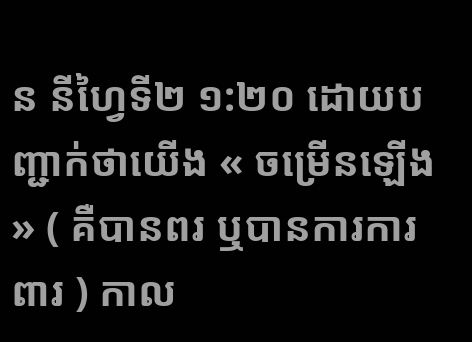ន នីហ្វៃទី២ ១:២០ ដោយបញ្ជាក់ថាយើង « ចម្រើនឡើង » ( គឺបានពរ ឬបានការការពារ ) កាល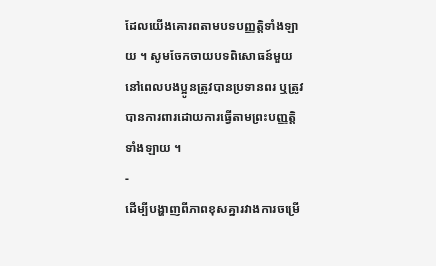ដែលយើងគោរពតាមបទបញ្ញត្តិទាំងឡាយ ។ សូមចែកចាយបទពិសោធន៍មួយ នៅពេលបងប្អូនត្រូវបានប្រទានពរ ឬត្រូវបានការពារដោយការធ្វើតាមព្រះបញ្ញត្តិទាំងឡាយ ។
-
ដើម្បីបង្ហាញពីភាពខុសគ្នារវាងការចម្រើ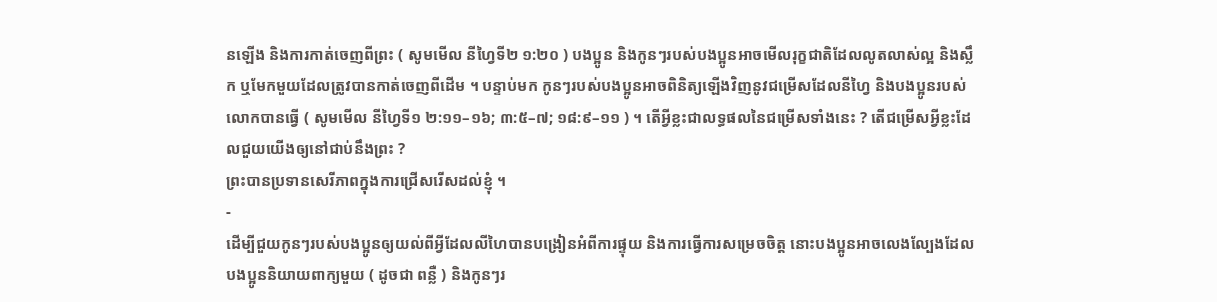នឡើង និងការកាត់ចេញពីព្រះ ( សូមមើល នីហ្វៃទី២ ១:២០ ) បងប្អូន និងកូនៗរបស់បងប្អូនអាចមើលរុក្ខជាតិដែលលូតលាស់ល្អ និងស្លឹក ឬមែកមួយដែលត្រូវបានកាត់ចេញពីដើម ។ បន្ទាប់មក កូនៗរបស់បងប្អូនអាចពិនិត្យឡើងវិញនូវជម្រើសដែលនីហ្វៃ និងបងប្អូនរបស់លោកបានធ្វើ ( សូមមើល នីហ្វៃទី១ ២:១១–១៦; ៣:៥–៧; ១៨:៩–១១ ) ។ តើអ្វីខ្លះជាលទ្ធផលនៃជម្រើសទាំងនេះ ? តើជម្រើសអ្វីខ្លះដែលជួយយើងឲ្យនៅជាប់នឹងព្រះ ?
ព្រះបានប្រទានសេរីភាពក្នុងការជ្រើសរើសដល់ខ្ញុំ ។
-
ដើម្បីជួយកូនៗរបស់បងប្អូនឲ្យយល់ពីអ្វីដែលលីហៃបានបង្រៀនអំពីការផ្ទុយ និងការធ្វើការសម្រេចចិត្ត នោះបងប្អូនអាចលេងល្បែងដែលបងប្អូននិយាយពាក្យមួយ ( ដូចជា ពន្លឺ ) និងកូនៗរ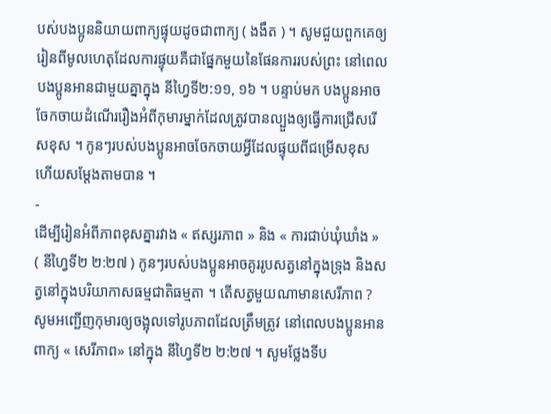បស់បងប្អូននិយាយពាក្យផ្ទុយដូចជាពាក្យ ( ងងឹត ) ។ សូមជួយពួកគេឲ្យរៀនពីមូលហេតុដែលការផ្ទុយគឺជាផ្នែកមួយនៃផែនការរបស់ព្រះ នៅពេលបងប្អូនអានជាមួយគ្នាក្នុង នីហ្វៃទី២:១១, ១៦ ។ បន្ទាប់មក បងប្អូនអាចចែកចាយដំណើររឿងអំពីកុមារម្នាក់ដែលត្រូវបានល្បួងឲ្យធ្វើការជ្រើសរើសខុស ។ កូនៗរបស់បងប្អូនអាចចែកចាយអ្វីដែលផ្ទុយពីជម្រើសខុស ហើយសម្តែងតាមបាន ។
-
ដើម្បីរៀនអំពីភាពខុសគ្នារវាង « ឥស្សរភាព » និង « ការជាប់ឃុំឃាំង » ( នីហ្វៃទី២ ២:២៧ ) កូនៗរបស់បងប្អូនអាចគូររូបសត្វនៅក្នុងទ្រុង និងសត្វនៅក្នុងបរិយាកាសធម្មជាតិធម្មតា ។ តើសត្វមួយណាមានសេរីភាព ? សូមអញ្ជើញកុមារឲ្យចង្អុលទៅរូបភាពដែលត្រឹមត្រូវ នៅពេលបងប្អូនអានពាក្យ « សេរីភាព» នៅក្នុង នីហ្វៃទី២ ២:២៧ ។ សូមថ្លែងទីប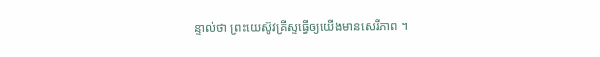ន្ទាល់ថា ព្រះយេស៊ូវគ្រីស្ទធ្វើឲ្យយើងមានសេរីភាព ។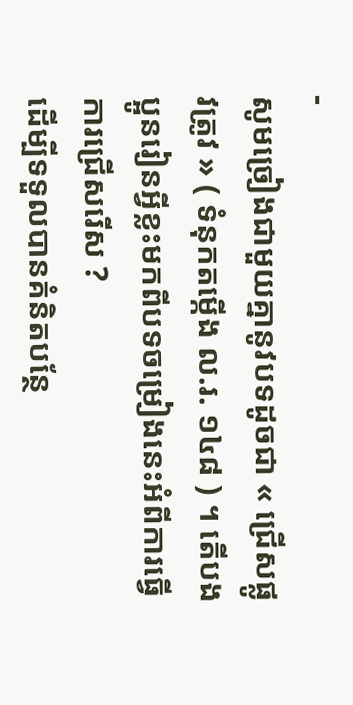-
សូមច្រៀងជាមួយគ្នានូវបទដូចជា « ជ្រើសផ្លូវត្រូវ » ( ទំនុកតម្កើង ល.រ. ១៤៨ ) ។ តើបងប្អូនរៀនអ្វីខ្លះមកពីបទចម្រៀងនេះអំពីការធ្វើការជ្រើសរើស ?
ដើម្បីទទួលបានគំនិតបន្ថែ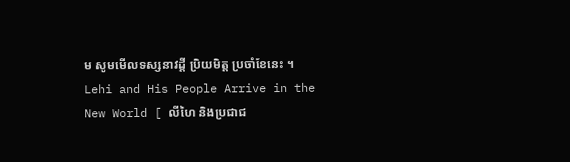ម សូមមើលទស្សនាវដ្តី ប្រិយមិត្ត ប្រចាំខែនេះ ។
Lehi and His People Arrive in the New World [ លីហៃ និងប្រជាជ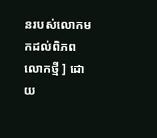នរបស់លោកមកដល់ពិភពលោកថ្មី ] ដោយ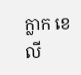ក្លាក ខេលី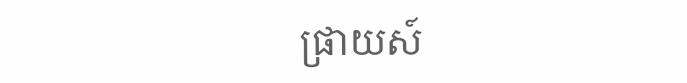ផ្រាយស៍